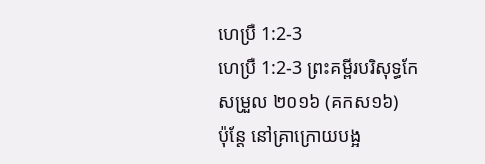ហេប្រឺ 1:2-3
ហេប្រឺ 1:2-3 ព្រះគម្ពីរបរិសុទ្ធកែសម្រួល ២០១៦ (គកស១៦)
ប៉ុន្តែ នៅគ្រាក្រោយបង្អ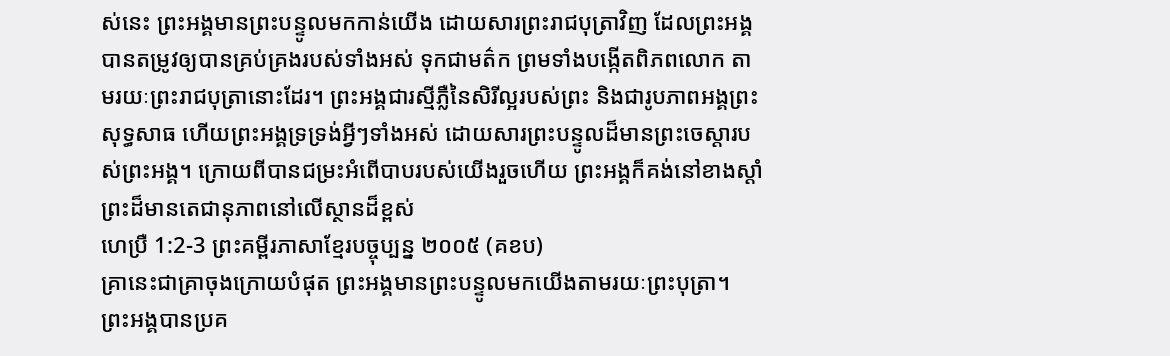ស់នេះ ព្រះអង្គមានព្រះបន្ទូលមកកាន់យើង ដោយសារព្រះរាជបុត្រាវិញ ដែលព្រះអង្គបានតម្រូវឲ្យបានគ្រប់គ្រងរបស់ទាំងអស់ ទុកជាមត៌ក ព្រមទាំងបង្កើតពិភពលោក តាមរយៈព្រះរាជបុត្រានោះដែរ។ ព្រះអង្គជារស្មីភ្លឺនៃសិរីល្អរបស់ព្រះ និងជារូបភាពអង្គព្រះសុទ្ធសាធ ហើយព្រះអង្គទ្រទ្រង់អ្វីៗទាំងអស់ ដោយសារព្រះបន្ទូលដ៏មានព្រះចេស្តារបស់ព្រះអង្គ។ ក្រោយពីបានជម្រះអំពើបាបរបស់យើងរួចហើយ ព្រះអង្គក៏គង់នៅខាងស្តាំព្រះដ៏មានតេជានុភាពនៅលើស្ថានដ៏ខ្ពស់
ហេប្រឺ 1:2-3 ព្រះគម្ពីរភាសាខ្មែរបច្ចុប្បន្ន ២០០៥ (គខប)
គ្រានេះជាគ្រាចុងក្រោយបំផុត ព្រះអង្គមានព្រះបន្ទូលមកយើងតាមរយៈព្រះបុត្រា។ ព្រះអង្គបានប្រគ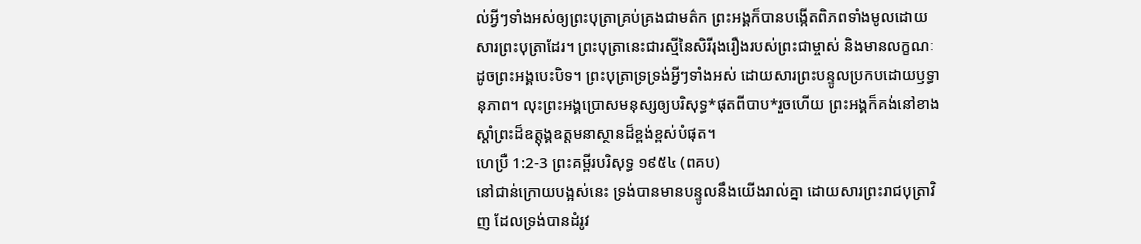ល់អ្វីៗទាំងអស់ឲ្យព្រះបុត្រាគ្រប់គ្រងជាមត៌ក ព្រះអង្គក៏បានបង្កើតពិភពទាំងមូលដោយសារព្រះបុត្រាដែរ។ ព្រះបុត្រានេះជារស្មីនៃសិរីរុងរឿងរបស់ព្រះជាម្ចាស់ និងមានលក្ខណៈដូចព្រះអង្គបេះបិទ។ ព្រះបុត្រាទ្រទ្រង់អ្វីៗទាំងអស់ ដោយសារព្រះបន្ទូលប្រកបដោយឫទ្ធានុភាព។ លុះព្រះអង្គប្រោសមនុស្សឲ្យបរិសុទ្ធ*ផុតពីបាប*រួចហើយ ព្រះអង្គក៏គង់នៅខាងស្ដាំព្រះដ៏ឧត្តុង្គឧត្ដមនាស្ថានដ៏ខ្ពង់ខ្ពស់បំផុត។
ហេប្រឺ 1:2-3 ព្រះគម្ពីរបរិសុទ្ធ ១៩៥៤ (ពគប)
នៅជាន់ក្រោយបង្អស់នេះ ទ្រង់បានមានបន្ទូលនឹងយើងរាល់គ្នា ដោយសារព្រះរាជបុត្រាវិញ ដែលទ្រង់បានដំរូវ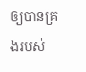ឲ្យបានគ្រងរបស់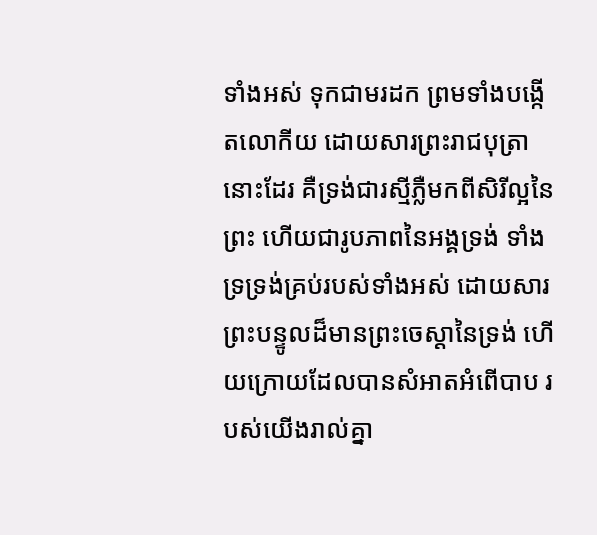ទាំងអស់ ទុកជាមរដក ព្រមទាំងបង្កើតលោកីយ ដោយសារព្រះរាជបុត្រានោះដែរ គឺទ្រង់ជារស្មីភ្លឺមកពីសិរីល្អនៃព្រះ ហើយជារូបភាពនៃអង្គទ្រង់ ទាំងទ្រទ្រង់គ្រប់របស់ទាំងអស់ ដោយសារព្រះបន្ទូលដ៏មានព្រះចេស្តានៃទ្រង់ ហើយក្រោយដែលបានសំអាតអំពើបាប របស់យើងរាល់គ្នា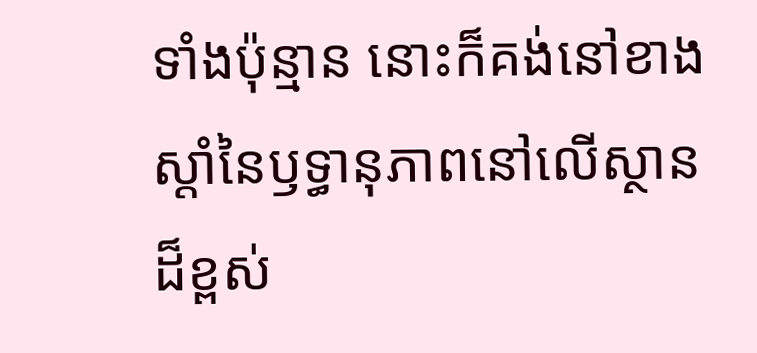ទាំងប៉ុន្មាន នោះក៏គង់នៅខាងស្តាំនៃឫទ្ធានុភាពនៅលើស្ថានដ៏ខ្ពស់